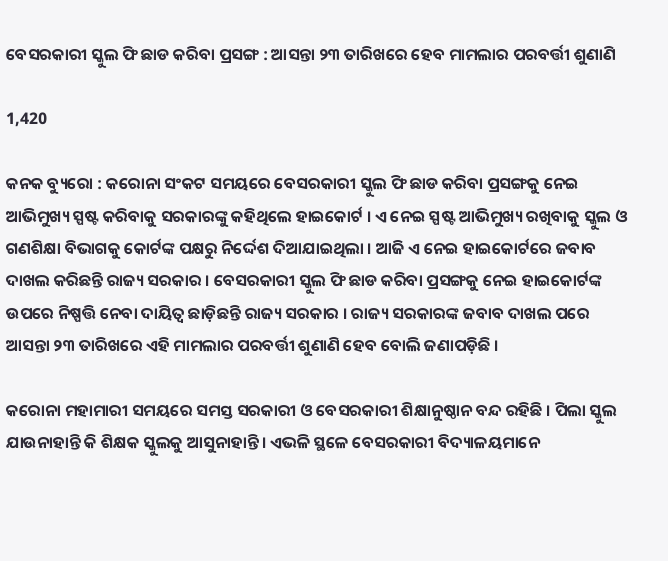ବେସରକାରୀ ସ୍କୁଲ ଫି ଛାଡ କରିବା ପ୍ରସଙ୍ଗ : ଆସନ୍ତା ୨୩ ତାରିଖରେ ହେବ ମାମଲାର ପରବର୍ତ୍ତୀ ଶୁଣାଣି

1,420

କନକ ବ୍ୟୁରୋ : କରୋନା ସଂକଟ ସମୟରେ ବେସରକାରୀ ସ୍କୁଲ ଫି ଛାଡ କରିବା ପ୍ରସଙ୍ଗକୁ ନେଇ ଆଭିମୁଖ୍ୟ ସ୍ପଷ୍ଟ କରିବାକୁ ସରକାରଙ୍କୁ କହିଥିଲେ ହାଇକୋର୍ଟ । ଏ ନେଇ ସ୍ପଷ୍ଟ ଆଭିମୁଖ୍ୟ ରଖିବାକୁ ସ୍କୁଲ ଓ ଗଣଶିକ୍ଷା ବିଭାଗକୁ କୋର୍ଟଙ୍କ ପକ୍ଷରୁ ନିର୍ଦ୍ଦେଶ ଦିଆଯାଇଥିଲା । ଆଜି ଏ ନେଇ ହାଇକୋର୍ଟରେ ଜବାବ ଦାଖଲ କରିଛନ୍ତି ରାଜ୍ୟ ସରକାର । ବେସରକାରୀ ସ୍କୁଲ ଫି ଛାଡ କରିବା ପ୍ରସଙ୍ଗକୁ ନେଇ ହାଇକୋର୍ଟଙ୍କ ଉପରେ ନିଷ୍ପତ୍ତି ନେବା ଦାୟିତ୍ୱ ଛାଡ଼ିଛନ୍ତି ରାଜ୍ୟ ସରକାର । ରାଜ୍ୟ ସରକାରଙ୍କ ଜବାବ ଦାଖଲ ପରେ ଆସନ୍ତା ୨୩ ତାରିଖରେ ଏହି ମାମଲାର ପରବର୍ତ୍ତୀ ଶୁଣାଣି ହେବ ବୋଲି ଜଣାପଡ଼ିଛି ।

କରୋନା ମହାମାରୀ ସମୟରେ ସମସ୍ତ ସରକାରୀ ଓ ବେସରକାରୀ ଶିକ୍ଷାନୁଷ୍ଠାନ ବନ୍ଦ ରହିଛି । ପିଲା ସ୍କୁଲ ଯାଉନାହାନ୍ତି କି ଶିକ୍ଷକ ସ୍କୁଲକୁ ଆସୁନାହାନ୍ତି । ଏଭଳି ସ୍ଥଳେ ବେସରକାରୀ ବିଦ୍ୟାଳୟମାନେ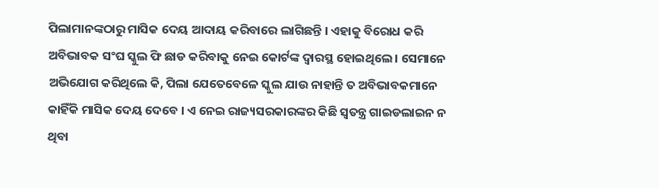ପିଲାମାନଙ୍କଠାରୁ ମାସିକ ଦେୟ ଆଦାୟ କରିବାରେ ଲାଗିଛନ୍ତି । ଏହାକୁ ବିରୋଧ କରି ଅବିଭାବକ ସଂଘ ସ୍କୁଲ ଫି ଛାଡ କରିବାକୁ ନେଇ କୋର୍ଟଙ୍କ ଦ୍ୱାରସ୍ଥ ହୋଇଥିଲେ । ସେମାନେ ଅଭିଯୋଗ କରିଥିଲେ କି, ପିଲା ଯେତେବେଳେ ସ୍କୁଲ ଯାଉ ନାହାନ୍ତି ତ ଅବିଭାବକମାନେ କାହିଁକି ମାସିକ ଦେୟ ଦେବେ । ଏ ନେଇ ରାଜ୍ୟସରକାରଙ୍କର କିଛି ସ୍ୱତନ୍ତ୍ର ଗାଇଡଲାଇନ ନ ଥିବା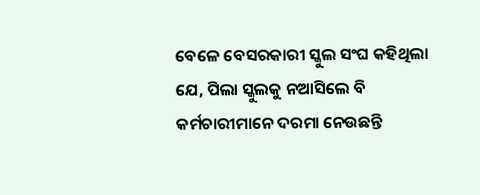ବେଳେ ବେସରକାରୀ ସ୍କୁଲ ସଂଘ କହିଥିଲା ଯେ, ପିଲା ସ୍କୁଲକୁ ନଆସିଲେ ବି କର୍ମଚାରୀମାନେ ଦରମା ନେଉଛନ୍ତି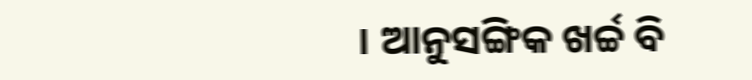। ଆନୁସଙ୍ଗିକ ଖର୍ଚ୍ଚ ବି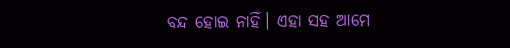ବନ୍ଦ ହୋଇ ନାହିଁ। ଏହା ସହ ଆମେ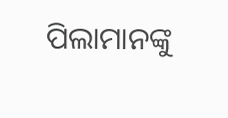ପିଲାମାନଙ୍କୁ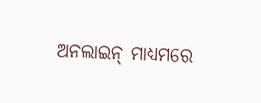ଅନଲାଇନ୍ ମାଧ୍ୟମରେ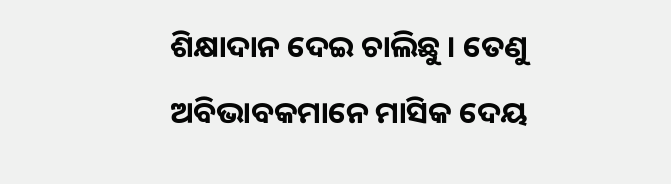ଶିକ୍ଷାଦାନ ଦେଇ ଚାଲିଛୁ । ତେଣୁ ଅବିଭାବକମାନେ ମାସିକ ଦେୟ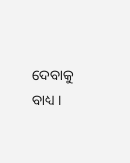ଦେବାକୁ ବାଧ୍ୟ ।